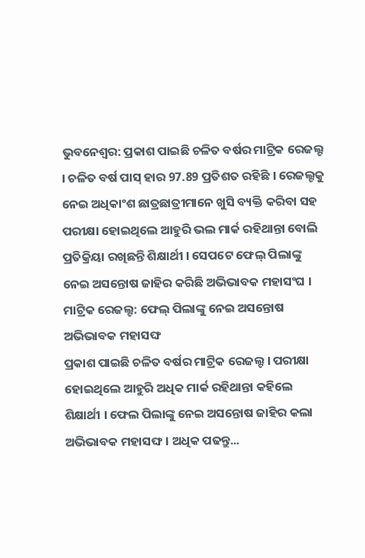ଭୁବନେଶ୍ବର: ପ୍ରକାଶ ପାଇଛି ଚଳିତ ବର୍ଷର ମାଟ୍ରିକ ରେଜଲ୍ଟ । ଚଳିତ ବର୍ଷ ପାସ୍ ହାର 97.89 ପ୍ରତିଶତ ରହିଛି । ରେଜଲ୍ଟକୁ ନେଇ ଅଧିକାଂଶ ଛାତ୍ରଛାତ୍ରୀମାନେ ଖୁସି ବ୍ୟକ୍ତି କରିବା ସହ ପରୀକ୍ଷା ହୋଇଥିଲେ ଆହୁରି ଭଲ ମାର୍କ ରହିଥାନ୍ତା ବୋଲି ପ୍ରତିକ୍ରିୟା ରଖିଛନ୍ତି ଶିକ୍ଷାର୍ଥୀ । ସେପଟେ ଫେଲ୍ ପିଲାଙ୍କୁ ନେଇ ଅସନ୍ତୋଷ ଜାହିର କରିଛି ଅଭିଭାବକ ମହାସଂଘ ।
ମାଟ୍ରିକ ରେଜଲ୍ଟ: ଫେଲ୍ ପିଲାଙ୍କୁ ନେଇ ଅସନ୍ତୋଷ ଅଭିଭାବକ ମହାସଙ୍ଘ
ପ୍ରକାଶ ପାଇଛି ଚଳିତ ବର୍ଷର ମାଟ୍ରିକ ରେଜଲ୍ଟ । ପରୀକ୍ଷା ହୋଇଥିଲେ ଆହୁରି ଅଧିକ ମାର୍କ ରହିଥାନ୍ତା କହିଲେ ଶିକ୍ଷାର୍ଥୀ । ଫେଲ ପିଲାଙ୍କୁ ନେଇ ଅସନ୍ତୋଷ ଜାହିର କଲା ଅଭିଭାବକ ମହାସଙ୍ଘ । ଅଧିକ ପଢନ୍ତୁ...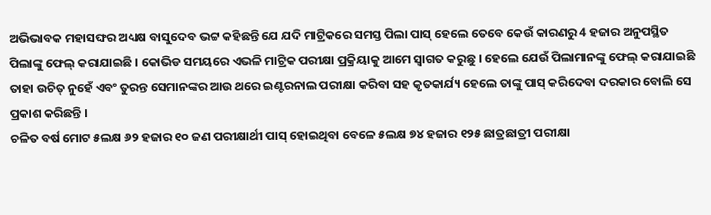ଅଭିଭାବକ ମହାସଙ୍ଘର ଅଧ୍ୟକ୍ଷ ବାସୁଦେବ ଭଟ୍ଟ କହିଛନ୍ତି ଯେ ଯଦି ମାଟ୍ରିକରେ ସମସ୍ତ ପିଲା ପାସ୍ ହେଲେ ତେବେ କେଉଁ କାରଣରୁ 4 ହଜାର ଅନୁପସ୍ଥିତ ପିଲାଙ୍କୁ ଫେଲ୍ କରାଯାଇଛି । କୋଭିଡ ସମୟରେ ଏଭଳି ମାଟ୍ରିକ ପରୀକ୍ଷା ପ୍ରକ୍ରିୟାକୁ ଆମେ ସ୍ବାଗତ କରୁଛୁ । ହେଲେ ଯେଉଁ ପିଲାମାନଙ୍କୁ ଫେଲ୍ କରାଯାଇଛି ତାହା ଉଚିତ୍ ନୁହେଁ ଏବଂ ତୁରନ୍ତ ସେମାନଙ୍କର ଆଉ ଥରେ ଇଣ୍ଟରନାଲ ପରୀକ୍ଷା କରିବା ସହ କୃତକାର୍ଯ୍ୟ ହେଲେ ତାଙ୍କୁ ପାସ୍ କରିଦେବା ଦରକାର ବୋଲି ସେ ପ୍ରକାଶ କରିଛନ୍ତି ।
ଚଳିତ ବର୍ଷ ମୋଟ ୫ଲକ୍ଷ ୬୨ ହଜାର ୧୦ ଜଣ ପରୀକ୍ଷାର୍ଥୀ ପାସ୍ ହୋଇଥିବା ବେଳେ ୫ଲକ୍ଷ ୭୪ ହଜାର ୧୨୫ ଛାତ୍ରଛାତ୍ରୀ ପରୀକ୍ଷା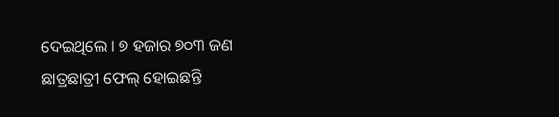ଦେଇଥିଲେ । ୭ ହଜାର ୭୦୩ ଜଣ ଛାତ୍ରଛାତ୍ରୀ ଫେଲ୍ ହୋଇଛନ୍ତି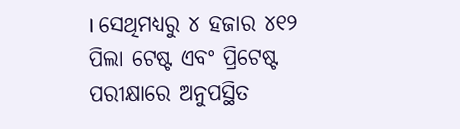। ସେଥିମଧ୍ୟରୁ ୪ ହଜାର ୪୧୨ ପିଲା ଟେଷ୍ଟ ଏବଂ ପ୍ରିଟେଷ୍ଟ ପରୀକ୍ଷାରେ ଅନୁପସ୍ଥିତ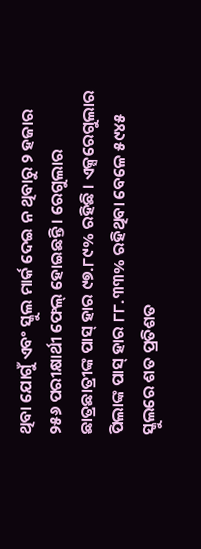ଥିବା ଯୋଗୁଁ ଏବଂ ସ୍କୁଲ ମାର୍କ ଦେଇ ନ ଥିବାରୁ ୨ ହଜାର ୨୫୬ ପରୀକ୍ଷାର୍ଥୀ ଫେଲ୍ ହୋଇଛନ୍ତି । ରେଗୁଲାର ଛାତ୍ରଛାତ୍ରୀଙ୍କ ପାସ୍ ହାର ୯୭.୮୯% ରହିଛି । ଏକ୍ସରେଗୁଲାର ପିଲାଙ୍କ ପାସ୍ ହାର ୮୮.୩୩% ରହିଥିବା ବେଳେ ୫୯୪୫ ସ୍କୁଲରେ ଶତ ପ୍ରତିଶତ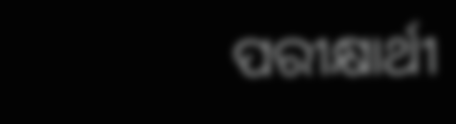ପରୀକ୍ଷାର୍ଥୀ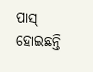ପାସ୍ ହୋଇଛନ୍ତି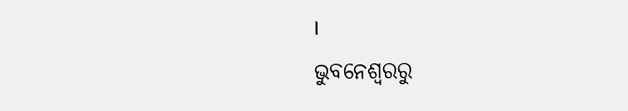।
ଭୁବନେଶ୍ବରରୁ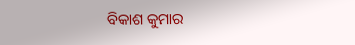ବିକାଶ କୁମାର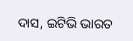ଦାସ, ଇଟିଭି ଭାରତ